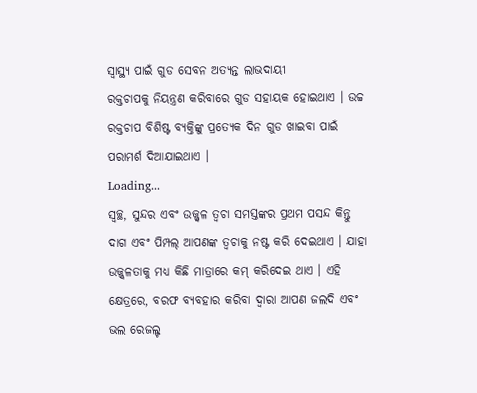ସ୍ୱାସ୍ଥ୍ୟ ପାଇଁ ଗୁଡ ସେବନ ଅତ୍ୟନ୍ତ ଲାଭଦାୟୀ
ରକ୍ତଚାପକୁ ନିୟନ୍ତ୍ରଣ କରିବାରେ ଗୁଡ ସହାୟକ ହୋଇଥାଏ । ଉଚ୍ଚ ରକ୍ତଚାପ ବିଶିଷ୍ଟ ବ୍ୟକ୍ତିଙ୍କୁ ପ୍ରତ୍ୟେକ ଦିନ ଗୁଡ ଖାଇବା ପାଇଁ ପରାମର୍ଶ ଦିଆଯାଇଥାଏ ।
Loading...
ସ୍ୱଚ୍ଛ, ସୁନ୍ଦର ଏବଂ ଉଜ୍ଜ୍ୱଳ ତ୍ୱଚା ସମସ୍ତଙ୍କର ପ୍ରଥମ ପସନ୍ଦ କିନ୍ତୁ ଦାଗ ଏବଂ ପିମ୍ପଲ୍ ଆପଣଙ୍କ ତ୍ୱଚାକୁ ନଷ୍ଟ କରି ଦେଇଥାଏ । ଯାହା ଉଜ୍ଜ୍ୱଳତାକୁ ମଧ୍ୟ କିଛି ମାତ୍ରାରେ କମ୍ କରିଦେଇ ଥାଏ । ଏହି କ୍ଷେତ୍ରରେ, ବରଫ ବ୍ୟବହାର କରିବା ଦ୍ୱାରା ଆପଣ ଜଲଦି ଏବଂ ଭଲ ରେଜଲ୍ଟ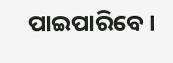ପାଇପାରିବେ ।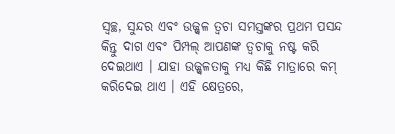ସ୍ୱଚ୍ଛ, ସୁନ୍ଦର ଏବଂ ଉଜ୍ଜ୍ୱଳ ତ୍ୱଚା ସମସ୍ତଙ୍କର ପ୍ରଥମ ପସନ୍ଦ କିନ୍ତୁ ଦାଗ ଏବଂ ପିମ୍ପଲ୍ ଆପଣଙ୍କ ତ୍ୱଚାକୁ ନଷ୍ଟ କରି ଦେଇଥାଏ । ଯାହା ଉଜ୍ଜ୍ୱଳତାକୁ ମଧ୍ୟ କିଛି ମାତ୍ରାରେ କମ୍ କରିଦେଇ ଥାଏ । ଏହି କ୍ଷେତ୍ରରେ,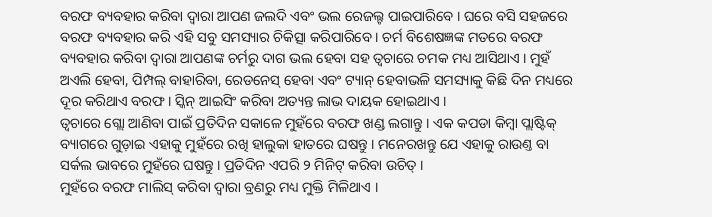ବରଫ ବ୍ୟବହାର କରିବା ଦ୍ୱାରା ଆପଣ ଜଲଦି ଏବଂ ଭଲ ରେଜଲ୍ଟ ପାଇପାରିବେ । ଘରେ ବସି ସହଜରେ ବରଫ ବ୍ୟବହାର କରି ଏହି ସବୁ ସମସ୍ୟାର ଚିକିତ୍ସା କରିପାରିବେ । ଚର୍ମ ବିଶେଷଜ୍ଞଙ୍କ ମତରେ ବରଫ ବ୍ୟବହାର କରିବା ଦ୍ୱାରା ଆପଣଙ୍କ ଚର୍ମରୁ ଦାଗ ଭଲ ହେବା ସହ ତ୍ୱଚାରେ ଚମକ ମଧ୍ୟ ଆସିଥାଏ । ମୁହଁ ଅଏଲି ହେବା, ପିମ୍ପଲ୍ ବାହାରିବା, ରେଡନେସ୍ ହେବା ଏବଂ ଟ୍ୟାନ୍ ହେବାଭଳି ସମସ୍ୟାକୁ କିଛି ଦିନ ମଧ୍ୟରେ ଦୂର କରିଥାଏ ବରଫ । ସ୍କିନ୍ ଆଇସିଂ କରିବା ଅତ୍ୟନ୍ତ ଲାଭ ଦାୟକ ହୋଇଥାଏ ।
ତ୍ୱଚାରେ ଗ୍ଲୋ ଆଣିବା ପାଇଁ ପ୍ରତିଦିନ ସକାଳେ ମୁହଁରେ ବରଫ ଖଣ୍ଡ ଲଗାନ୍ତୁ । ଏକ କପଡା କିମ୍ବା ପ୍ଲାଷ୍ଟିକ୍ ବ୍ୟାଗରେ ଗୁଡ଼ାଇ ଏହାକୁ ମୁହଁରେ ରଖି ହାଲୁକା ହାତରେ ଘଷନ୍ତୁ । ମନେରଖନ୍ତୁ ଯେ ଏହାକୁ ରାଉଣ୍ତ ବା ସର୍କଲ ଭାବରେ ମୁହଁରେ ଘଷନ୍ତୁ । ପ୍ରତିଦିନ ଏପରି ୨ ମିନିଟ୍ କରିବା ଉଚିତ୍ ।
ମୁହଁରେ ବରଫ ମାଲିସ୍ କରିବା ଦ୍ୱାରା ବ୍ରଣରୁ ମଧ୍ୟ ମୁକ୍ତି ମିଳିଥାଏ ।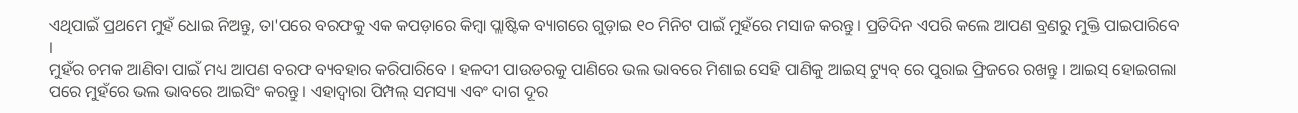ଏଥିପାଇଁ ପ୍ରଥମେ ମୁହଁ ଧୋଇ ନିଅନ୍ତୁ, ତା'ପରେ ବରଫକୁ ଏକ କପଡ଼ାରେ କିମ୍ବା ପ୍ଲାଷ୍ଟିକ ବ୍ୟାଗରେ ଗୁଡ଼ାଇ ୧୦ ମିନିଟ ପାଇଁ ମୁହଁରେ ମସାଜ କରନ୍ତୁ । ପ୍ରତିଦିନ ଏପରି କଲେ ଆପଣ ବ୍ରଣରୁ ମୁକ୍ତି ପାଇପାରିବେ ।
ମୁହଁର ଚମକ ଆଣିବା ପାଇଁ ମଧ୍ୟ ଆପଣ ବରଫ ବ୍ୟବହାର କରିପାରିବେ । ହଳଦୀ ପାଉଡରକୁ ପାଣିରେ ଭଲ ଭାବରେ ମିଶାଇ ସେହି ପାଣିକୁ ଆଇସ୍ ଟ୍ୟୁବ୍ ରେ ପୁରାଇ ଫ୍ରିଜରେ ରଖନ୍ତୁ । ଆଇସ୍ ହୋଇଗଲା ପରେ ମୁହଁରେ ଭଲ ଭାବରେ ଆଇସିଂ କରନ୍ତୁ । ଏହାଦ୍ୱାରା ପିମ୍ପଲ୍ ସମସ୍ୟା ଏବଂ ଦାଗ ଦୂର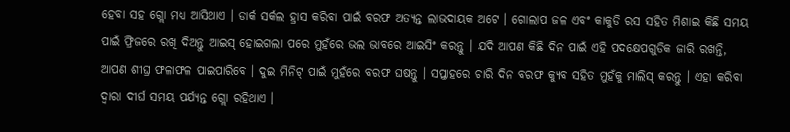ହେବା ସହ ଗ୍ଲୋ ମଧ୍ୟ ଆସିଥାଏ । ଡାର୍କ ସର୍କଲ ହ୍ରାସ କରିବା ପାଇଁ ବରଫ ଅତ୍ୟନ୍ତ ଲାଭଦାୟକ ଅଟେ । ଗୋଲାପ ଜଳ ଏବଂ କାକୁଡି ରସ ସହିତ ମିଶାଇ କିଛି ସମୟ ପାଇଁ ଫ୍ରିଜରେ ରଖି ଦିଅନ୍ତୁ ଆଇସ୍ ହୋଇଗଲା ପରେ ମୁହଁରେ ଭଲ ଭାବରେ ଆଇସିଂ କରନ୍ତୁ । ଯଦି ଆପଣ କିଛି ଦିନ ପାଇଁ ଏହି ପଦକ୍ଷେପଗୁଡିକ ଜାରି ରଖନ୍ତି, ଆପଣ ଶୀଘ୍ର ଫଳାଫଳ ପାଇପାରିବେ । ଦୁଇ ମିନିଟ୍ ପାଇଁ ମୁହଁରେ ବରଫ ଘଷନ୍ତୁ । ସପ୍ତାହରେ ଚାରି ଦିନ ବରଫ କ୍ୟୁବ ସହିତ ମୁହଁକୁ ମାଲିସ୍ କରନ୍ତୁ । ଏହା କରିବା ଦ୍ୱାରା ଦୀର୍ଘ ସମୟ ପର୍ଯ୍ୟନ୍ତ ଗ୍ଲୋ ରହିଥାଏ ।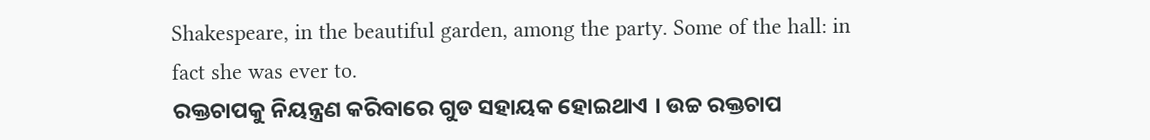Shakespeare, in the beautiful garden, among the party. Some of the hall: in fact she was ever to.
ରକ୍ତଚାପକୁ ନିୟନ୍ତ୍ରଣ କରିବାରେ ଗୁଡ ସହାୟକ ହୋଇଥାଏ । ଉଚ୍ଚ ରକ୍ତଚାପ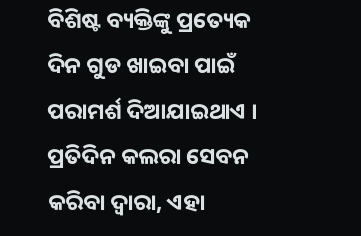ବିଶିଷ୍ଟ ବ୍ୟକ୍ତିଙ୍କୁ ପ୍ରତ୍ୟେକ ଦିନ ଗୁଡ ଖାଇବା ପାଇଁ ପରାମର୍ଶ ଦିଆଯାଇଥାଏ ।
ପ୍ରତିଦିନ କଲରା ସେବନ କରିବା ଦ୍ୱାରା, ଏହା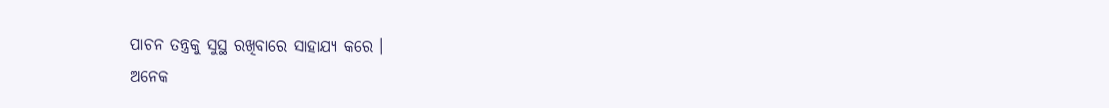ପାଚନ ତନ୍ତ୍ରକୁ ସୁସ୍ଥ ରଖିବାରେ ସାହାଯ୍ୟ କରେ ।
ଅନେକ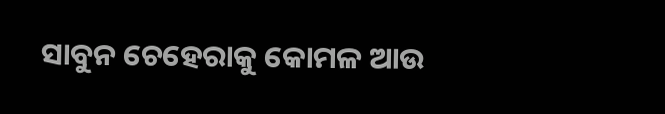ସାବୁନ ଚେହେରାକୁ କୋମଳ ଆଉ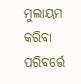ମୁଲାୟମ କରିବା ପରିବର୍ତ୍ତେ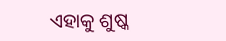ଏହାକୁ ଶୁଷ୍କ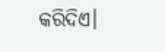କରିଦିଏ।